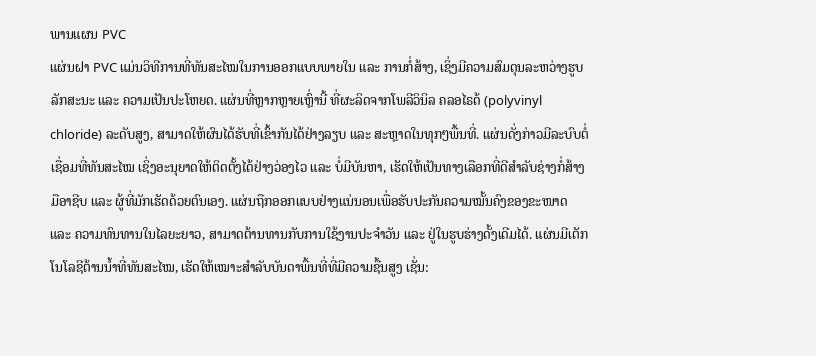ພານແຜນ PVC
ແຜ່ນຝາ PVC ແມ່ນວິທີການທີ່ທັນສະໄໝໃນການອອກແບບພາຍໃນ ແລະ ການກໍ່ສ້າງ, ເຊິ່ງມີຄວາມສົມດຸນລະຫວ່າງຮູບລັກສະນະ ແລະ ຄວາມເປັນປະໂຫຍດ. ແຜ່ນທີ່ຫຼາກຫຼາຍເຫຼົ່ານີ້ ທີ່ຜະລິດຈາກໂພລີວິນິລ ຄລອໄຣດ້ (polyvinyl chloride) ລະດັບສູງ, ສາມາດໃຫ້ຜົນໄດ້ຮັບທີ່ເຂົ້າກັນໄດ້ຢ່າງລຽບ ແລະ ສະຫຼາດໃນທຸກໆພື້ນທີ່. ແຜ່ນດັ່ງກ່າວມີລະບົບຕໍ່ເຊື່ອມທີ່ທັນສະໄໝ ເຊິ່ງອະນຸຍາດໃຫ້ຕິດຕັ້ງໄດ້ຢ່າງວ່ອງໄວ ແລະ ບໍ່ມີບັນຫາ, ເຮັດໃຫ້ເປັນທາງເລືອກທີ່ດີສຳລັບຊ່າງກໍ່ສ້າງມືອາຊີບ ແລະ ຜູ້ທີ່ມັກເຮັດດ້ວຍຕົນເອງ. ແຜ່ນຖືກອອກແບບຢ່າງແນ່ນອນເພື່ອຮັບປະກັນຄວາມໝັ້ນຄົງຂອງຂະໜາດ ແລະ ຄວາມທົນທານໃນໄລຍະຍາວ, ສາມາດຕ້ານທານກັບການໃຊ້ງານປະຈຳວັນ ແລະ ຢູ່ໃນຮູບຮ່າງດັ້ງເດີມໄດ້. ແຜ່ນມີເຕັກໂນໂລຊີຕ້ານນ້ຳທີ່ທັນສະໄໝ, ເຮັດໃຫ້ເໝາະສຳລັບບັນດາພື້ນທີ່ທີ່ມີຄວາມຊື້ນສູງ ເຊັ່ນ: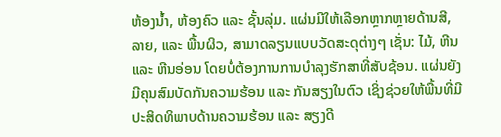ຫ້ອງນ້ຳ, ຫ້ອງຄົວ ແລະ ຊັ້ນລຸ່ມ. ແຜ່ນມີໃຫ້ເລືອກຫຼາກຫຼາຍດ້ານສີ, ລາຍ, ແລະ ພື້ນຜິວ, ສາມາດລຽນແບບວັດສະດຸຕ່າງໆ ເຊັ່ນ: ໄມ້, ຫີນ ແລະ ຫີນອ່ອນ ໂດຍບໍ່ຕ້ອງການການບຳລຸງຮັກສາທີ່ສັບຊ້ອນ. ແຜ່ນຍັງມີຄຸນສົມບັດກັນຄວາມຮ້ອນ ແລະ ກັນສຽງໃນຕົວ ເຊິ່ງຊ່ວຍໃຫ້ພື້ນທີ່ມີປະສິດທິພາບດ້ານຄວາມຮ້ອນ ແລະ ສຽງດີ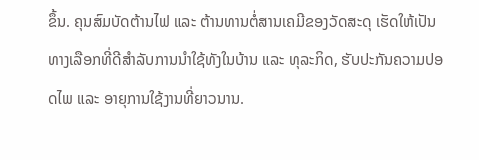ຂຶ້ນ. ຄຸນສົມບັດຕ້ານໄຟ ແລະ ຕ້ານທານຕໍ່ສານເຄມີຂອງວັດສະດຸ ເຮັດໃຫ້ເປັນທາງເລືອກທີ່ດີສຳລັບການນຳໃຊ້ທັງໃນບ້ານ ແລະ ທຸລະກິດ, ຮັບປະກັນຄວາມປອດໄພ ແລະ ອາຍຸການໃຊ້ງານທີ່ຍາວນານ.